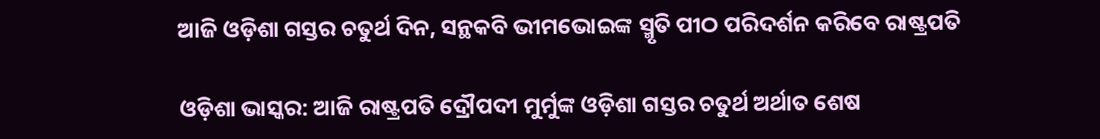ଆଜି ଓଡ଼ିଶା ଗସ୍ତର ଚତୁର୍ଥ ଦିନ, ସନ୍ଥକବି ଭୀମଭୋଇଙ୍କ ସ୍ମୃତି ପୀଠ ପରିଦର୍ଶନ କରିବେ ରାଷ୍ଟ୍ରପତି

ଓଡ଼ିଶା ଭାସ୍କର: ଆଜି ରାଷ୍ଟ୍ରପତି ଦ୍ରୌପଦୀ ମୁର୍ମୁଙ୍କ ଓଡ଼ିଶା ଗସ୍ତର ଚତୁର୍ଥ ଅର୍ଥାତ ଶେଷ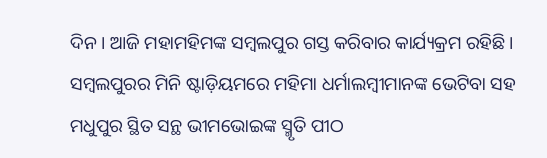ଦିନ । ଆଜି ମହାମହିମଙ୍କ ସମ୍ବଲପୁର ଗସ୍ତ କରିବାର କାର୍ଯ୍ୟକ୍ରମ ରହିଛି । ସମ୍ବଲପୁରର ମିନି ଷ୍ଟାଡ଼ିୟମରେ ମହିମା ଧର୍ମାଲମ୍ବୀମାନଙ୍କ ଭେଟିବା ସହ ମଧୁପୁର ସ୍ଥିତ ସନ୍ଥ ଭୀମଭୋଇଙ୍କ ସ୍ମୃତି ପୀଠ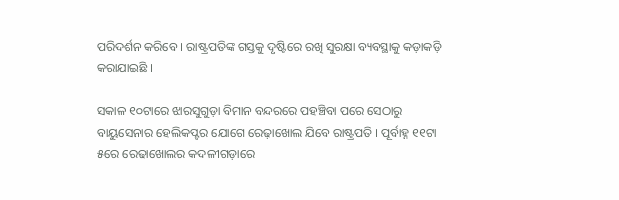ପରିଦର୍ଶନ କରିବେ । ରାଷ୍ଟ୍ରପତିଙ୍କ ଗସ୍ତକୁ ଦୃଷ୍ଟିରେ ରଖି ସୁରକ୍ଷା ବ୍ୟବସ୍ଥାକୁ କଡ଼ାକଡ଼ି କରାଯାଇଛି ।

ସକାଳ ୧୦ଟାରେ ଝାରସୁଗୁଡ଼ା ବିମାନ ବନ୍ଦରରେ ପହଞ୍ଚିବା ପରେ ସେଠାରୁ ବାୟୁସେନାର ହେଲିକପ୍ଟର ଯୋଗେ ରେଢ଼ାଖୋଲ ଯିବେ ରାଷ୍ଟ୍ରପତି । ପୂର୍ବାହ୍ନ ୧୧ଟା ୫ରେ ରେଢାଖୋଲର କଦଳୀଗଡ଼ାରେ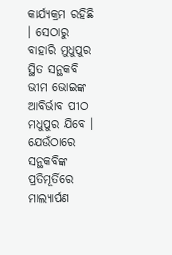କାର୍ଯ୍ୟକ୍ରମ ରହିଛି । ସେଠାରୁ ବାହାରି ମୁଧୁପୁର ସ୍ଥିତ ସନ୍ଥକବି ଭୀମ ଭୋଇଙ୍କ ଆବିର୍ଭାବ ପୀଠ ମଧୁପୁର ଯିବେ । ଯେଉଁଠାରେ ସନ୍ଥକବିଙ୍କ ପ୍ରତିମୂର୍ତିରେ ମାଲ୍ୟାର୍ପଣ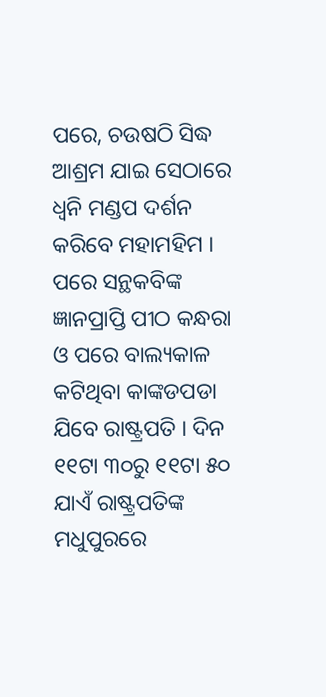ପରେ, ଚଉଷଠି ସିଦ୍ଧ ଆଶ୍ରମ ଯାଇ ସେଠାରେ ଧ୍ୱନି ମଣ୍ଡପ ଦର୍ଶନ କରିବେ ମହାମହିମ । ପରେ ସନ୍ଥକବିଙ୍କ ଜ୍ଞାନପ୍ରାପ୍ତି ପୀଠ କନ୍ଧରା ଓ ପରେ ବାଲ୍ୟକାଳ କଟିଥିବା କାଙ୍କଡପଡା ଯିବେ ରାଷ୍ଟ୍ରପତି । ଦିନ ୧୧ଟା ୩୦ରୁ ୧୧ଟା ୫୦ ଯାଏଁ ରାଷ୍ଟ୍ରପତିଙ୍କ  ମଧୁପୁରରେ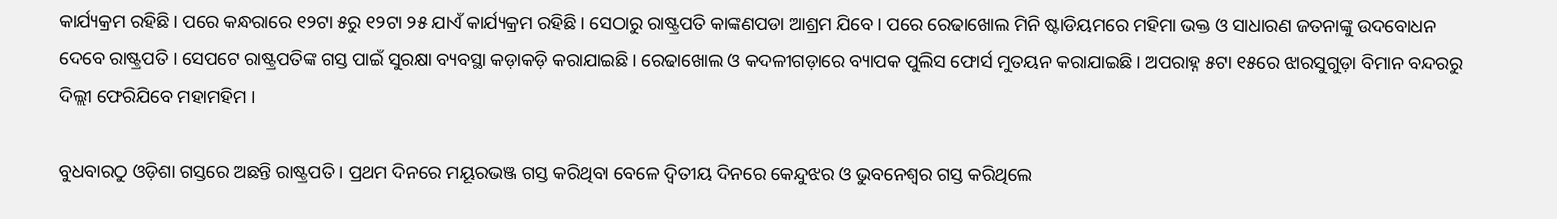କାର୍ଯ୍ୟକ୍ରମ ରହିଛି । ପରେ କନ୍ଧରାରେ ୧୨ଟା ୫ରୁ ୧୨ଟା ୨୫ ଯାଏଁ କାର୍ଯ୍ୟକ୍ରମ ରହିଛି । ସେଠାରୁ ରାଷ୍ଟ୍ରପତି କାଙ୍କଣପଡା ଆଶ୍ରମ ଯିବେ । ପରେ ରେଢାଖୋଲ ମିନି ଷ୍ଟାଡିୟମରେ ମହିମା ଭକ୍ତ ଓ ସାଧାରଣ ଜତନାଙ୍କୁ ଉଦବୋଧନ ଦେବେ ରାଷ୍ଟ୍ରପତି । ସେପଟେ ରାଷ୍ଟ୍ରପତିଙ୍କ ଗସ୍ତ ପାଇଁ ସୁରକ୍ଷା ବ୍ୟବସ୍ଥା କଡ଼ାକଡ଼ି କରାଯାଇଛି । ରେଢାଖୋଲ ଓ କଦଳୀଗଡ଼ାରେ ବ୍ୟାପକ ପୁଲିସ ଫୋର୍ସ ମୁତୟନ କରାଯାଇଛି । ଅପରାହ୍ନ ୫ଟା ୧୫ରେ ଝାରସୁଗୁଡ଼ା ବିମାନ ବନ୍ଦରରୁ ଦିଲ୍ଲୀ ଫେରିଯିବେ ମହାମହିମ ।

ବୁଧବାରଠୁ ଓଡ଼ିଶା ଗସ୍ତରେ ଅଛନ୍ତି ରାଷ୍ଟ୍ରପତି । ପ୍ରଥମ ଦିନରେ ମୟୂରଭଞ୍ଜ ଗସ୍ତ କରିଥିବା ବେଳେ ଦ୍ୱିତୀୟ ଦିନରେ କେନ୍ଦୁଝର ଓ ଭୁବନେଶ୍ୱର ଗସ୍ତ କରିଥିଲେ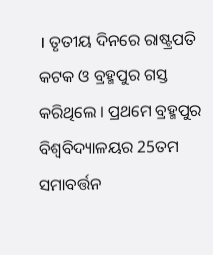। ତୃତୀୟ ଦିନରେ ରାଷ୍ଟ୍ରପତି କଟକ ଓ ବ୍ରହ୍ମପୁର ଗସ୍ତ କରିଥିଲେ । ପ୍ରଥମେ ବ୍ରହ୍ମପୁର ବିଶ୍ବବିଦ୍ୟାଳୟର 25ତମ ସମାବର୍ତ୍ତନ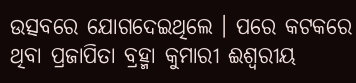ଉତ୍ସବରେ ଯୋଗଦେଇଥିଲେ । ପରେ କଟକରେ ଥିବା ପ୍ରଜାପିତା ବ୍ରହ୍ମା କୁମାରୀ ଈଶ୍ୱରୀୟ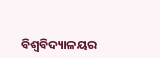ବିଶ୍ୱବିଦ୍ୟାଳୟର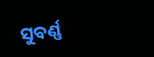ସୁବର୍ଣ୍ଣ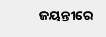ଜୟନ୍ତୀରେ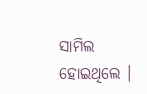ସାମିଲ ହୋଇଥିଲେ ।